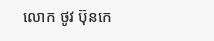លោក ថូវ ប៊ុនកេ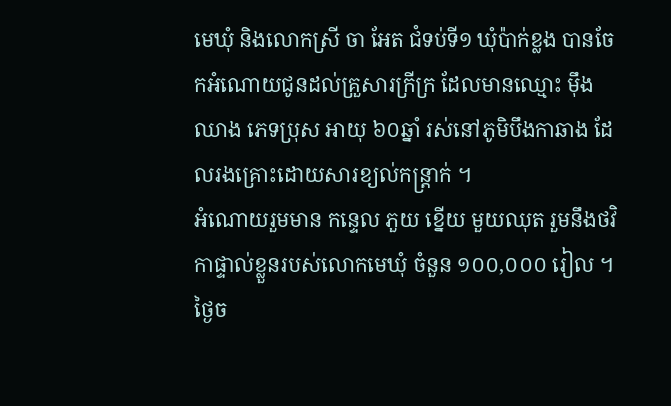មេឃុំ និងលោកស្រី ចា អែត ជំទប់ទី១ ឃុំប៉ាក់ខ្លង បានចែកអំណោយជូនដល់គ្រួសារក្រីក្រ ដែលមានឈ្មោះ មុឹង ឈាង ភេទប្រុស អាយុ ៦០ឆ្នាំ រស់នៅភូមិបឹងកាឆាង ដែលរងគ្រោះដោយសារខ្យល់កន្ត្រាក់ ។
អំណោយរួមមាន កន្ទេល ភួយ ខ្នើយ មួយឈុត រួមនឹងថវិកាផ្ទាល់ខ្លួនរបស់លោកមេឃុំ ចំនួន ១០០,០០០ រៀល ។
ថ្ងៃច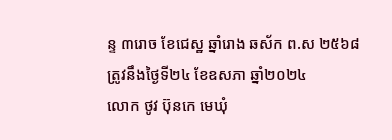ន្ទ ៣រោច ខែជេស្ឋ ឆ្នាំរោង ឆស័ក ព.ស ២៥៦៨
ត្រូវនឹងថ្ងៃទី២៤ ខែឧសភា ឆ្នាំ២០២៤
លោក ថូវ ប៊ុនកេ មេឃុំ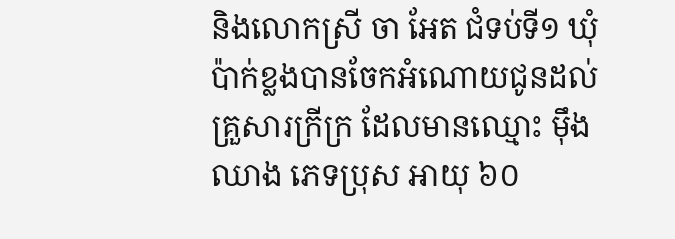និងលោកស្រី ចា អែត ជំទប់ទី១ ឃុំប៉ាក់ខ្លងបានចែកអំណោយជូនដល់គ្រួសារក្រីក្រ ដែលមានឈ្មោះ មុឹង ឈាង ភេទប្រុស អាយុ ៦០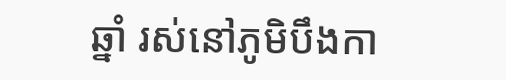ឆ្នាំ រស់នៅភូមិបឹងកា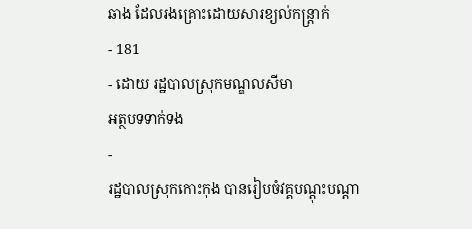ឆាង ដែលរងគ្រោះដោយសារខ្យល់កន្ត្រាក់
- 181
- ដោយ រដ្ឋបាលស្រុកមណ្ឌលសីមា
អត្ថបទទាក់ទង
-
រដ្ឋបាលស្រុកកោះកុង បានរៀបចំវគ្គបណ្តុះបណ្តា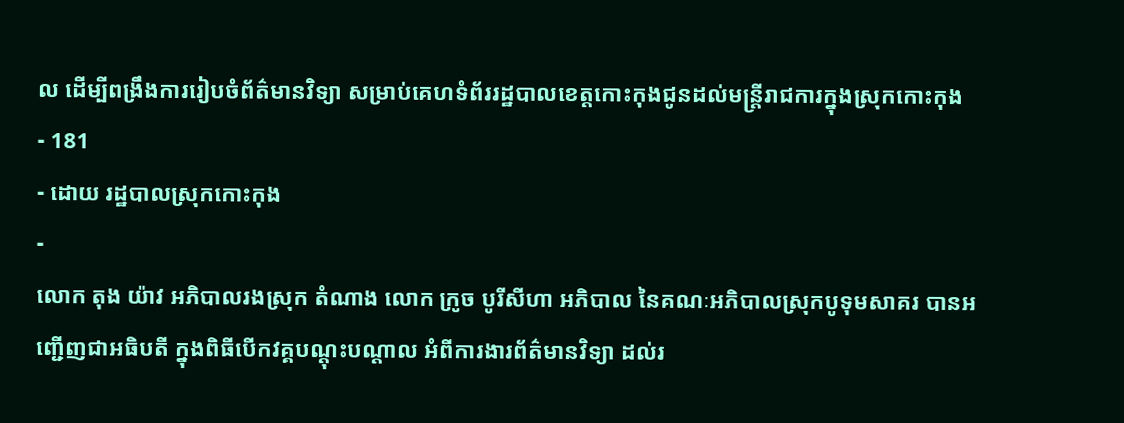ល ដើម្បីពង្រឹងការរៀបចំព័ត៌មានវិទ្យា សម្រាប់គេហទំព័ររដ្ឋបាលខេត្តកោះកុងជូនដល់មន្រ្ដីរាជការក្នុងស្រុកកោះកុង
- 181
- ដោយ រដ្ឋបាលស្រុកកោះកុង
-
លោក តុង យ៉ាវ អភិបាលរងស្រុក តំណាង លោក ក្រូច បូរីសីហា អភិបាល នៃគណៈអភិបាលស្រុកបូទុមសាគរ បានអញ្ជើញជាអធិបតី ក្នុងពិធីបើកវគ្គបណ្តុះបណ្តាល អំពីការងារព័ត៌មានវិទ្យា ដល់រ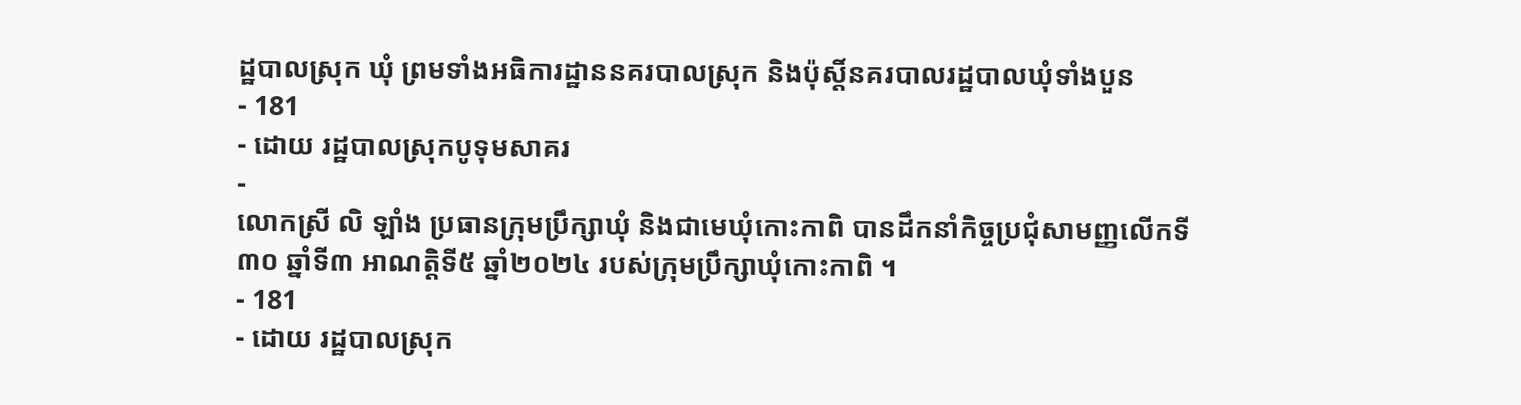ដ្ឋបាលស្រុក ឃុំ ព្រមទាំងអធិការដ្ឋាននគរបាលស្រុក និងប៉ុស្តិ៍នគរបាលរដ្ឋបាលឃុំទាំងបួន
- 181
- ដោយ រដ្ឋបាលស្រុកបូទុមសាគរ
-
លោកស្រី លិ ឡាំង ប្រធានក្រុមប្រឹក្សាឃុំ និងជាមេឃុំកោះកាពិ បានដឹកនាំកិច្ចប្រជុំសាមញ្ញលើកទី៣០ ឆ្នាំទី៣ អាណត្តិទី៥ ឆ្នាំ២០២៤ របស់ក្រុមប្រឹក្សាឃុំកោះកាពិ ។
- 181
- ដោយ រដ្ឋបាលស្រុក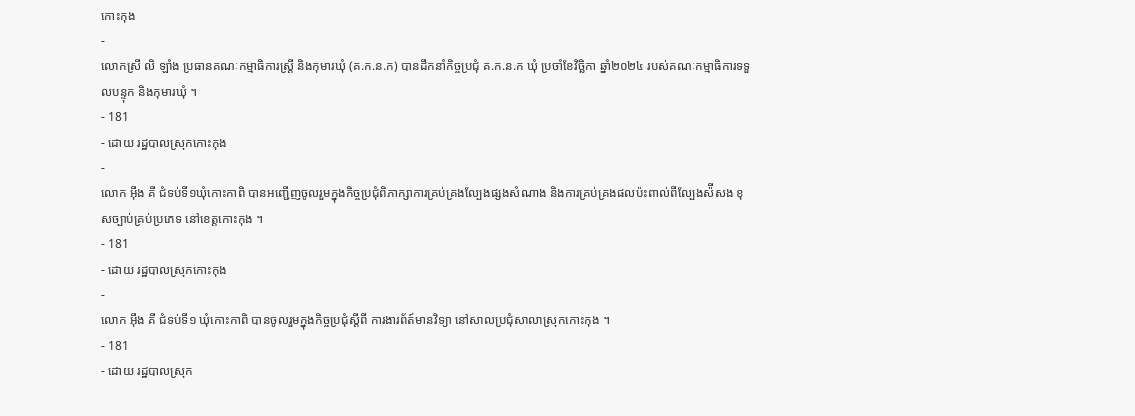កោះកុង
-
លោកស្រី លិ ឡាំង ប្រធានគណៈកម្មាធិការស្រី្ត និងកុមារឃុំ (គ.ក.ន.ក) បានដឹកនាំកិច្ចប្រជុំ គ.ក.ន.ក ឃុំ ប្រចាំខែវិច្ឆិកា ឆ្នាំ២០២៤ របស់គណៈកម្មាធិការទទួលបន្ទុក និងកុមារឃុំ ។
- 181
- ដោយ រដ្ឋបាលស្រុកកោះកុង
-
លោក អុឹង គី ជំទប់ទី១ឃុំកោះកាពិ បានអញ្ជើញចូលរួមក្នុងកិច្ចប្រជុំពិភាក្សាការគ្រប់គ្រងល្បែងផ្សងសំណាង និងការគ្រប់គ្រងផលប៉ះពាល់ពីល្បែងស៉ីសង ខុសច្បាប់គ្រប់ប្រភេទ នៅខេត្តកោះកុង ។
- 181
- ដោយ រដ្ឋបាលស្រុកកោះកុង
-
លោក អុឹង គី ជំទប់ទី១ ឃុំកោះកាពិ បានចូលរួមក្នុងកិច្ចប្រជុំស្តីពី ការងារព័ត៍មានវិទ្យា នៅសាលប្រជុំសាលាស្រុកកោះកុង ។
- 181
- ដោយ រដ្ឋបាលស្រុក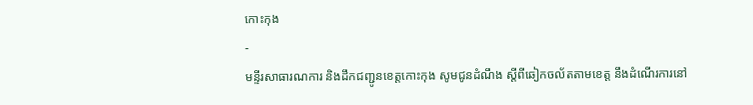កោះកុង
-
មន្ទីរសាធារណការ និងដឹកជញ្ជូនខេត្តកោះកុង សូមជូនដំណឹង ស្តីពីឆៀកចល័តតាមខេត្ត នឹងដំណើរការនៅ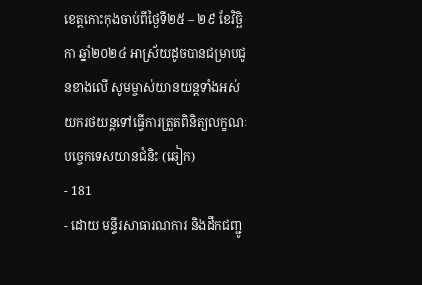ខេត្តកោះកុងចាប់ពីថ្ងៃទី២៥ – ២៩ ខែវិច្ឆិកា ឆ្នាំ២០២៤ អាស្រ័យដូចបានជម្រាបជូនខាងលើ សូមម្ចាស់យានយន្តទាំងអស់ យករថយន្តទៅធ្វើការត្រួតពិនិត្យលក្ខណៈបច្ចេកទេសយានជំនិះ (ឆៀក)
- 181
- ដោយ មន្ទីរសាធារណការ និងដឹកជញ្ជូ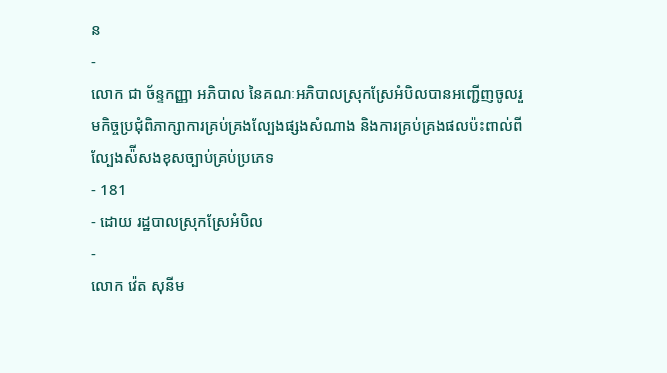ន
-
លោក ជា ច័ន្ទកញ្ញា អភិបាល នៃគណៈអភិបាលស្រុកស្រែអំបិលបានអញ្ជើញចូលរួមកិច្ចប្រជុំពិភាក្សាការគ្រប់គ្រងល្បែងផ្សងសំណាង និងការគ្រប់គ្រងផលប៉ះពាល់ពីល្បែងស៉ីសងខុសច្បាប់គ្រប់ប្រភេទ
- 181
- ដោយ រដ្ឋបាលស្រុកស្រែអំបិល
-
លោក វ៉េត សុនីម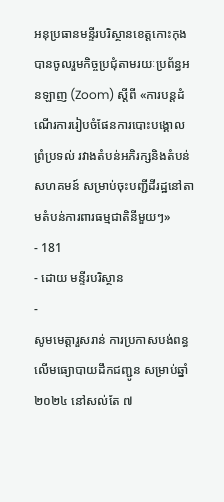អនុប្រធានមន្ទីរបរិស្ថានខេត្តកោះកុង បានចូលរួមកិច្ចប្រជុំតាមរយៈប្រព័ន្ធអនឡាញ (Zoom) ស្ដីពី «ការបន្តដំណើរការរៀបចំផែនការបោះបង្គោលព្រំប្រទល់ រវាងតំបន់អភិរក្សនិងតំបន់សហគមន៍ សម្រាប់ចុះបញ្ជីដីរដ្ឋនៅតាមតំបន់ការពារធម្មជាតិនីមួយៗ»
- 181
- ដោយ មន្ទីរបរិស្ថាន
-
សូមមេត្តារួសរាន់ ការប្រកាសបង់ពន្ធលើមធ្យោបាយដឹកជញ្ជូន សម្រាប់ឆ្នាំ ២០២៤ នៅសល់តែ ៧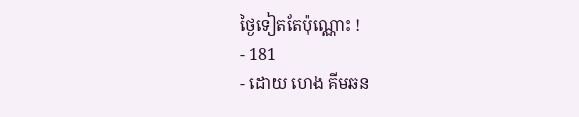ថ្ងៃទៀតតែប៉ុណ្ណោះ !
- 181
- ដោយ ហេង គីមឆន